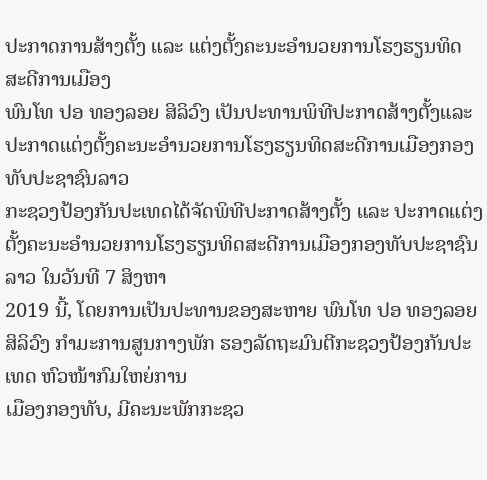ປະກາດການສ້າງຕັ້ງ ແລະ ແຕ່ງຕັ້ງຄະນະອຳນວຍການໂຮງຮຽນທິດສະດີການເມືອງ
ພົນໂທ ປອ ທອງລອຍ ສິລິວົງ ເປັນປະທານພິທີປະກາດສ້າງຕັ້ງແລະປະກາດແຕ່ງຕັ້ງຄະນະອໍານວຍການໂຮງຮຽນທິດສະດີການເມືອງກອງທັບປະຊາຊົນລາວ
ກະຊວງປ້ອງກັນປະເທດໄດ້ຈັດພິທີປະກາດສ້າງຕັ້ງ ແລະ ປະກາດແຕ່ງຕັ້ງຄະນະອໍານວຍການໂຮງຮຽນທິດສະດີການເມືອງກອງທັບປະຊາຊົນລາວ ໃນວັນທີ 7 ສິງຫາ
2019 ນີ້, ໂດຍການເປັນປະທານຂອງສະຫາຍ ພົນໂທ ປອ ທອງລອຍ ສິລິວົງ ກໍາມະການສູນກາງພັກ ຮອງລັດຖະມົນຕີກະຊວງປ້ອງກັນປະເທດ ຫົວໜ້າກົມໃຫຍ່ການ
ເມືອງກອງທັບ, ມີຄະນະພັກກະຊວ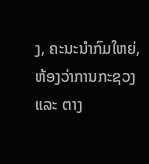ງ, ຄະນະນໍາກົມໃຫຍ່, ຫ້ອງວ່າການກະຊວງ ແລະ ຕາງ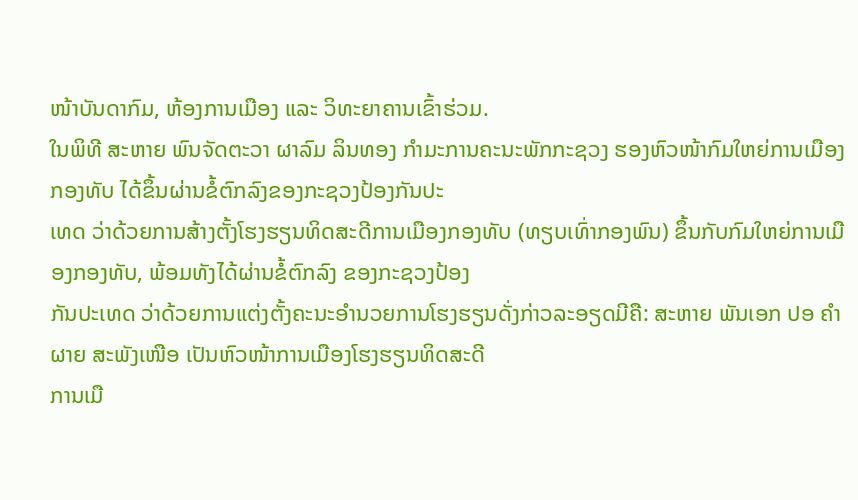ໜ້າບັນດາກົມ, ຫ້ອງການເມືອງ ແລະ ວິທະຍາຄານເຂົ້າຮ່ວມ.
ໃນພິທີ ສະຫາຍ ພົນຈັດຕະວາ ຜາລົມ ລິນທອງ ກໍາມະການຄະນະພັກກະຊວງ ຮອງຫົວໜ້າກົມໃຫຍ່ການເມືອງກອງທັບ ໄດ້ຂຶ້ນຜ່ານຂໍ້ຕົກລົງຂອງກະຊວງປ້ອງກັນປະ
ເທດ ວ່າດ້ວຍການສ້າງຕັ້ງໂຮງຮຽນທິດສະດີການເມືອງກອງທັບ (ທຽບເທົ່າກອງພົນ) ຂຶ້ນກັບກົມໃຫຍ່ການເມືອງກອງທັບ, ພ້ອມທັງໄດ້ຜ່ານຂໍ້ຕົກລົງ ຂອງກະຊວງປ້ອງ
ກັນປະເທດ ວ່າດ້ວຍການແຕ່ງຕັ້ງຄະນະອໍານວຍການໂຮງຮຽນດັ່ງກ່າວລະອຽດມີຄື: ສະຫາຍ ພັນເອກ ປອ ຄໍາຜາຍ ສະພັງເໜືອ ເປັນຫົວໜ້າການເມືອງໂຮງຮຽນທິດສະດີ
ການເມື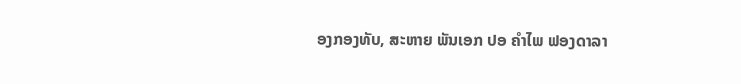ອງກອງທັບ, ສະຫາຍ ພັນເອກ ປອ ຄໍາໄພ ຟອງດາລາ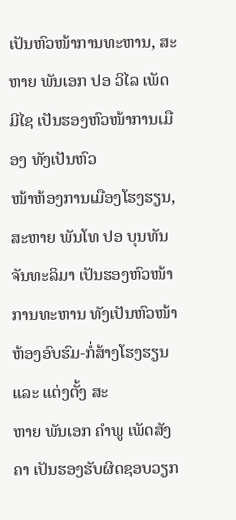ເປັນຫົວໜ້າການທະຫານ, ສະຫາຍ ພັນເອກ ປອ ວິໄລ ເພັດມີໄຊ ເປັນຮອງຫົວໜ້າການເມືອງ ທັງເປັນຫົວ
ໜ້າຫ້ອງການເມືອງໂຮງຮຽນ, ສະຫາຍ ພັນໂທ ປອ ບຸນທັນ ຈັນທະລິມາ ເປັນຮອງຫົວໜ້າການທະຫານ ທັງເປັນຫົວໜ້າຫ້ອງອົບຮົມ-ກໍ່ສ້າງໂຮງຮຽນ ແລະ ແຕ່ງຕັ້ງ ສະ
ຫາຍ ພັນເອກ ຄໍາພູ ເພັດສັງຄາ ເປັນຮອງຮັບຜິດຊອບວຽກ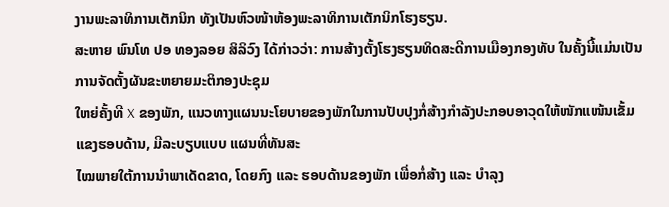ງານພະລາທິການເຕັກນິກ ທັງເປັນຫົວໜ້າຫ້ອງພະລາທິການເຕັກນິກໂຮງຮຽນ.
ສະຫາຍ ພົນໂທ ປອ ທອງລອຍ ສິລິວົງ ໄດ້ກ່າວວ່າ: ການສ້າງຕັ້ງໂຮງຮຽນທິດສະດີການເມືອງກອງທັບ ໃນຄັ້ງນີ້ແມ່ນເປັນການຈັດຕັ້ງຜັນຂະຫຍາຍມະຕິກອງປະຊຸມ
ໃຫຍ່ຄັ້ງທີ X ຂອງພັກ, ແນວທາງແຜນນະໂຍບາຍຂອງພັກໃນການປັບປຸງກໍ່ສ້າງກຳລັງປະກອບອາວຸດໃຫ້ໜັກແໜ້ນເຂັ້ມແຂງຮອບດ້ານ, ມີລະບຽບແບບ ແຜນທີ່ທັນສະ
ໄໝພາຍໃຕ້ການນໍາພາເດັດຂາດ, ໂດຍກົງ ແລະ ຮອບດ້ານຂອງພັກ ເພື່ອກໍ່ສ້າງ ແລະ ບໍາລຸງ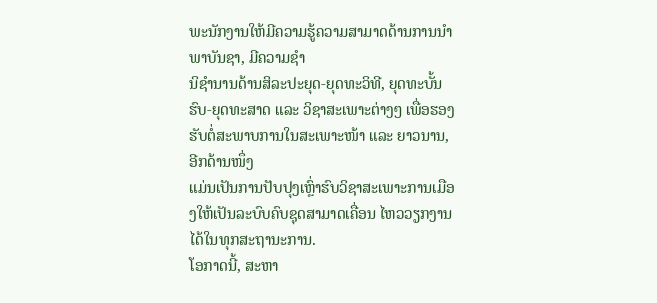ພະນັກງານໃຫ້ມີຄວາມຮູ້ຄວາມສາມາດດ້ານການນໍາພາບັນຊາ, ມີຄວາມຊຳ
ນິຊໍານານດ້ານສິລະປະຍຸດ-ຍຸດທະວິທີ, ຍຸດທະບັ້ນຮົບ-ຍຸດທະສາດ ແລະ ວິຊາສະເພາະຕ່າງໆ ເພື່ອຮອງຮັບຕໍ່ສະພາບການໃນສະເພາະໜ້າ ແລະ ຍາວນານ, ອີກດ້ານໜຶ່ງ
ແມ່ນເປັນການປັບປຸງເຫຼົ່າຮົບວິຊາສະເພາະການເມືອງໃຫ້ເປັນລະບົບຄົບຊຸດສາມາດເຄື່ອນ ໄຫວວຽກງານໄດ້ໃນທຸກສະຖານະການ.
ໂອກາດນີ້, ສະຫາ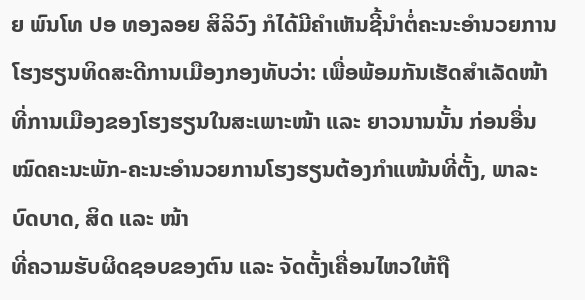ຍ ພົນໂທ ປອ ທອງລອຍ ສິລິວົງ ກໍໄດ້ມີຄໍາເຫັນຊີ້ນໍາຕໍ່ຄະນະອໍານວຍການໂຮງຮຽນທິດສະດີການເມືອງກອງທັບວ່າ: ເພື່ອພ້ອມກັນເຮັດສໍາເລັດໜ້າ
ທີ່ການເມືອງຂອງໂຮງຮຽນໃນສະເພາະໜ້າ ແລະ ຍາວນານນັ້ນ ກ່ອນອື່ນໝົດຄະນະພັກ-ຄະນະອໍານວຍການໂຮງຮຽນຕ້ອງກໍາແໜ້ນທີ່ຕັ້ງ, ພາລະບົດບາດ, ສິດ ແລະ ໜ້າ
ທີ່ຄວາມຮັບຜິດຊອບຂອງຕົນ ແລະ ຈັດຕັ້ງເຄື່ອນໄຫວໃຫ້ຖື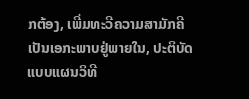ກຕ້ອງ, ເພີ່ມທະວີຄວາມສາມັກຄີເປັນເອກະພາບຢູ່ພາຍໃນ, ປະຕິບັດແບບແຜນວິທີ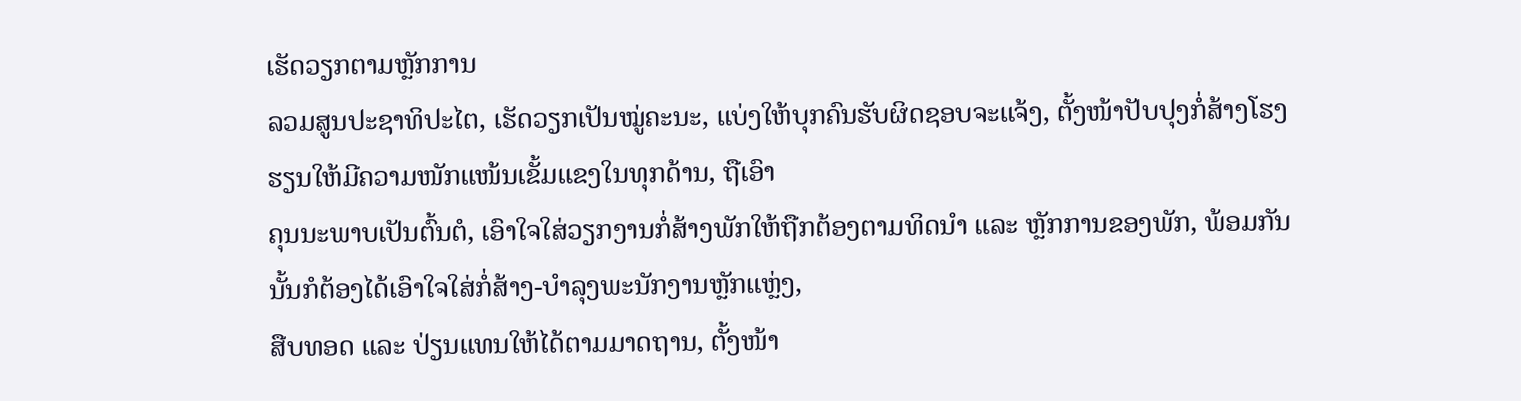ເຮັດວຽກຕາມຫຼັກການ
ລວມສູນປະຊາທິປະໄຕ, ເຮັດວຽກເປັນໝູ່ຄະນະ, ແບ່ງໃຫ້ບຸກຄົນຮັບຜິດຊອບຈະແຈ້ງ, ຕັ້ງໜ້າປັບປຸງກໍ່ສ້າງໂຮງຮຽນໃຫ້ມີຄວາມໜັກແໜ້ນເຂັ້ມແຂງໃນທຸກດ້ານ, ຖືເອົາ
ຄຸນນະພາບເປັນຕົ້ນຕໍ, ເອົາໃຈໃສ່ວຽກງານກໍ່ສ້າງພັກໃຫ້ຖືກຕ້ອງຕາມທິດນໍາ ແລະ ຫຼັກການຂອງພັກ, ພ້ອມກັນນັ້ນກໍຕ້ອງໄດ້ເອົາໃຈໃສ່ກໍ່ສ້າງ-ບໍາລຸງພະນັກງານຫຼັກແຫຼ່ງ,
ສືບທອດ ແລະ ປ່ຽນແທນໃຫ້ໄດ້ຕາມມາດຖານ, ຕັ້ງໜ້າ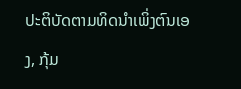ປະຕິບັດຕາມທິດນໍາເພິ່ງຕົນເອງ, ກຸ້ມ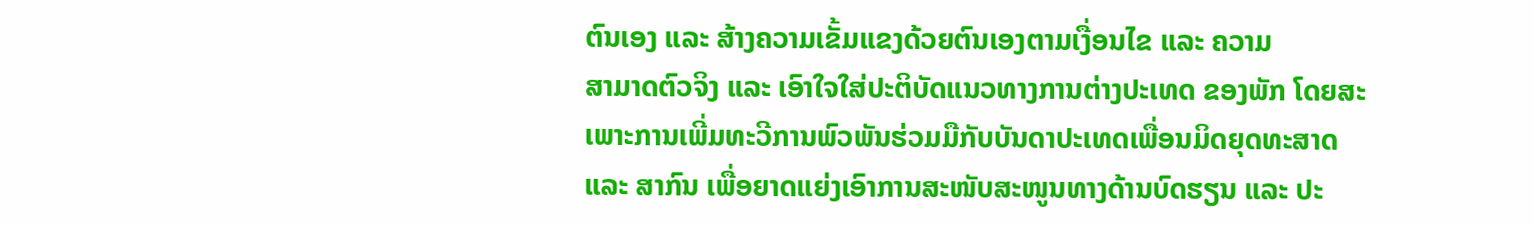ຕົນເອງ ແລະ ສ້າງຄວາມເຂັ້ມແຂງດ້ວຍຕົນເອງຕາມເງື່ອນໄຂ ແລະ ຄວາມ
ສາມາດຕົວຈິງ ແລະ ເອົາໃຈໃສ່ປະຕິບັດແນວທາງການຕ່າງປະເທດ ຂອງພັກ ໂດຍສະເພາະການເພີ່ມທະວີການພົວພັນຮ່ວມມືກັບບັນດາປະເທດເພື່ອນມິດຍຸດທະສາດ
ແລະ ສາກົນ ເພື່ອຍາດແຍ່ງເອົາການສະໜັບສະໜູນທາງດ້ານບົດຮຽນ ແລະ ປະ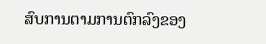ສົບການຕາມການຕົກລົງຂອງ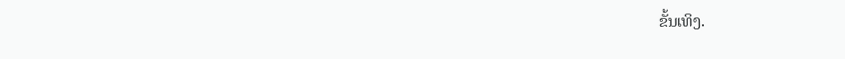ຂັ້ນເທິງ.